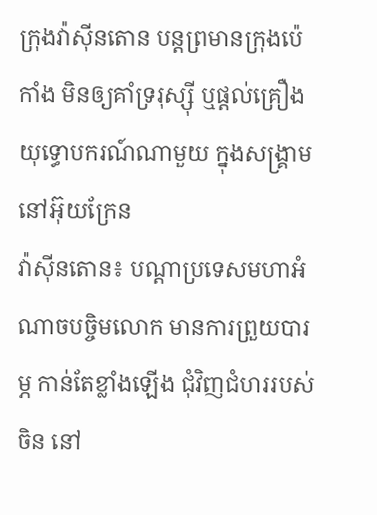ក្រុងវ៉ាស៊ីនតោន បន្ដព្រមានក្រុងប៉េកាំង មិនឲ្យគាំទ្ររុស្ស៊ី ឬផ្ដល់គ្រឿងយុទ្ធោបករណ៍ណាមួយ ក្នុងសង្គ្រាមនៅអ៊ុយក្រែន
វ៉ាស៊ីនតោន៖ បណ្ដាប្រទេសមហាអំណាចបច្ចិមលោក មានការព្រួយបារម្ភ កាន់តែខ្លាំងឡើង ជុំវិញជំហររបស់ចិន នៅ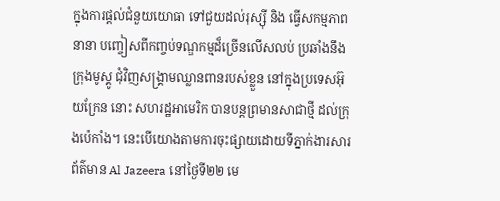ក្នុងការផ្ដល់ជំនួយយោធា ទៅជួយដល់រុស្ស៊ី និង ធ្វើសកម្មភាពនានា បញ្ចៀសពីកញ្ចប់ទណ្ឌកម្មដ៏ច្រើនលើសលប់ ប្រឆាំងនឹងក្រុងមូស្គូ ជុំវិញសង្គ្រាមឈ្លានពានរបស់ខ្លួន នៅក្នុងប្រទេសអ៊ុយក្រែន នោះ សហរដ្ឋអាមេរិក បានបន្ដព្រមានសាជាថ្មី ដល់ក្រុងប៉េកាំង។ នេះបើយោងតាមការចុះផ្សាយដោយទីភ្នាក់ងារសារព័ត៌មាន Al Jazeera នៅថ្ងៃទី២២ មេ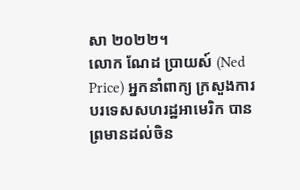សា ២០២២។
លោក ណែដ ប្រាយស៍ (Ned Price) អ្នកនាំពាក្យ ក្រសួងការបរទេសសហរដ្ឋអាមេរិក បានព្រមានដល់ចិន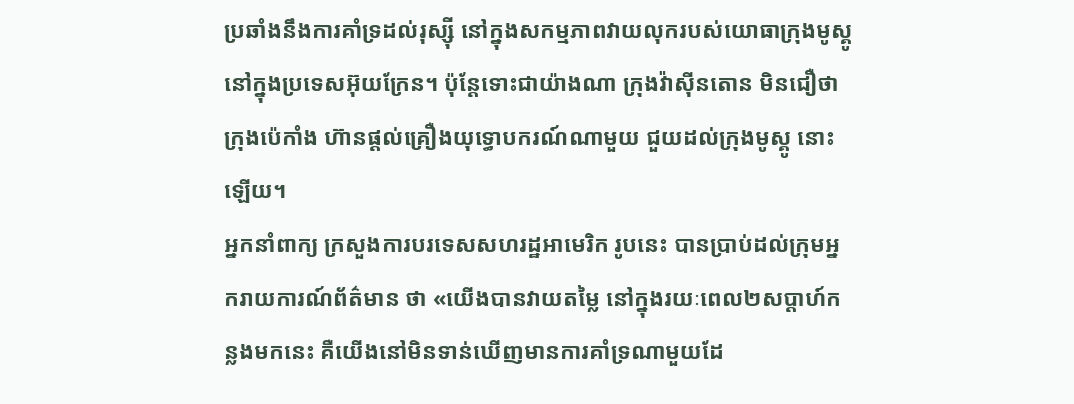ប្រឆាំងនឹងការគាំទ្រដល់រុស្ស៊ី នៅក្នុងសកម្មភាពវាយលុករបស់យោធាក្រុងមូស្គូ នៅក្នុងប្រទេសអ៊ុយក្រែន។ ប៉ុន្ដែទោះជាយ៉ាងណា ក្រុងវ៉ាស៊ីនតោន មិនជឿថា ក្រុងប៉េកាំង ហ៊ានផ្ដល់គ្រឿងយុទ្ធោបករណ៍ណាមួយ ជួយដល់ក្រុងមូស្គូ នោះឡើយ។
អ្នកនាំពាក្យ ក្រសួងការបរទេសសហរដ្ឋអាមេរិក រូបនេះ បានប្រាប់ដល់ក្រុមអ្នករាយការណ៍ព័ត៌មាន ថា «យើងបានវាយតម្លៃ នៅក្នុងរយៈពេល២សប្ដាហ៍កន្លងមកនេះ គឺយើងនៅមិនទាន់ឃើញមានការគាំទ្រណាមួយដែ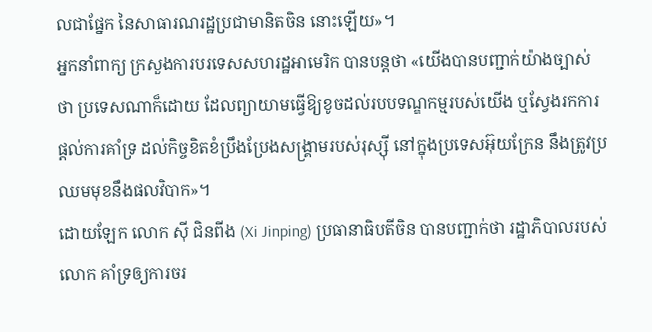លជាផ្នែក នៃសាធារណរដ្ឋប្រជាមានិតចិន នោះឡើយ»។
អ្នកនាំពាក្យ ក្រសួងការបរទេសសហរដ្ឋអាមេរិក បានបន្ដថា «យើងបានបញ្ជាក់យ៉ាងច្បាស់ថា ប្រទេសណាក៏ដោយ ដែលព្យាយាមធ្វើឱ្យខូចដល់របបទណ្ឌកម្មរបស់យើង ឬស្វែងរកការផ្តល់ការគាំទ្រ ដល់កិច្ចខិតខំប្រឹងប្រែងសង្រ្គាមរបស់រុស្ស៊ី នៅក្នុងប្រទេសអ៊ុយក្រែន នឹងត្រូវប្រឈមមុខនឹងផលវិបាក»។
ដោយឡែក លោក ស៊ី ជិនពីង (Xi Jinping) ប្រធានាធិបតីចិន បានបញ្ជាក់ថា រដ្ឋាភិបាលរបស់លោក គាំទ្រឲ្យការចរ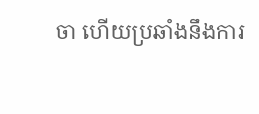ចា ហើយប្រឆាំងនឹងការ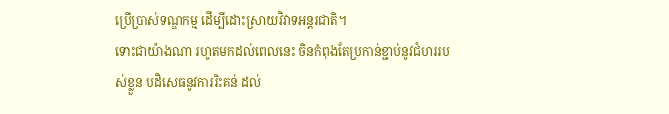ប្រើប្រាស់ទណ្ឌកម្ម ដើម្បីដោះស្រាយវិវាទអន្តរជាតិ។
ទោះជាយ៉ាងណា រហូតមកដល់ពេលនេះ ចិនកំពុងតែប្រកាន់ខ្ជាប់នូវជំហររបស់ខ្លួន បដិសេធនូវការរិះគន់ ដល់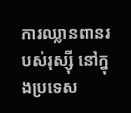ការឈ្លានពានរបស់រុស្ស៊ី នៅក្នុងប្រទេស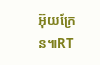អ៊ុយក្រែន៕RT